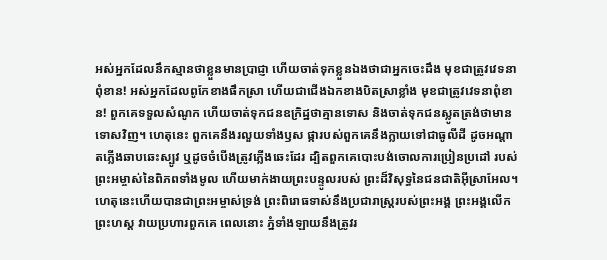អស់អ្នកដែលនឹកស្មានថាខ្លួនមានប្រាជ្ញា ហើយចាត់ទុកខ្លួនឯងថាជាអ្នកចេះដឹង មុខជាត្រូវវេទនាពុំខាន! អស់អ្នកដែលពូកែខាងផឹកស្រា ហើយជាជើងឯកខាងបិតស្រាខ្លាំង មុខជាត្រូវវេទនាពុំខាន! ពួកគេទទួលសំណូក ហើយចាត់ទុកជនឧក្រិដ្ឋថាគ្មានទោស និងចាត់ទុកជនស្លូតត្រង់ថាមានទោសវិញ។ ហេតុនេះ ពួកគេនឹងរលួយទាំងឫស ផ្ការបស់ពួកគេនឹងក្លាយទៅជាធូលីដី ដូចអណ្ដាតភ្លើងឆាបឆេះស្បូវ ឬដូចចំបើងត្រូវភ្លើងឆេះដែរ ដ្បិតពួកគេបោះបង់ចោលការប្រៀនប្រដៅ របស់ព្រះអម្ចាស់នៃពិភពទាំងមូល ហើយមាក់ងាយព្រះបន្ទូលរបស់ ព្រះដ៏វិសុទ្ធនៃជនជាតិអ៊ីស្រាអែល។ ហេតុនេះហើយបានជាព្រះអម្ចាស់ទ្រង់ ព្រះពិរោធទាស់នឹងប្រជារាស្ត្ររបស់ព្រះអង្គ ព្រះអង្គលើកព្រះហស្ដ វាយប្រហារពួកគេ ពេលនោះ ភ្នំទាំងឡាយនឹងត្រូវរ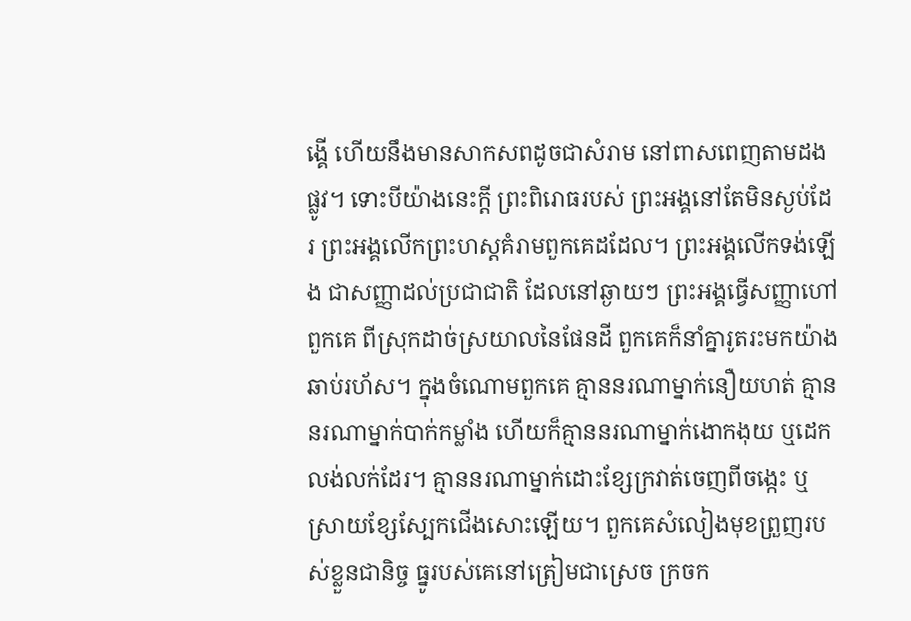ង្គើ ហើយនឹងមានសាកសពដូចជាសំរាម នៅពាសពេញតាមដងផ្លូវ។ ទោះបីយ៉ាងនេះក្ដី ព្រះពិរោធរបស់ ព្រះអង្គនៅតែមិនស្ងប់ដែរ ព្រះអង្គលើកព្រះហស្ដគំរាមពួកគេដដែល។ ព្រះអង្គលើកទង់ឡើង ជាសញ្ញាដល់ប្រជាជាតិ ដែលនៅឆ្ងាយៗ ព្រះអង្គធ្វើសញ្ញាហៅពួកគេ ពីស្រុកដាច់ស្រយាលនៃផែនដី ពួកគេក៏នាំគ្នារូតរះមកយ៉ាងឆាប់រហ័ស។ ក្នុងចំណោមពួកគេ គ្មាននរណាម្នាក់នឿយហត់ គ្មាននរណាម្នាក់បាក់កម្លាំង ហើយក៏គ្មាននរណាម្នាក់ងោកងុយ ឬដេកលង់លក់ដែរ។ គ្មាននរណាម្នាក់ដោះខ្សែក្រវាត់ចេញពីចង្កេះ ឬស្រាយខ្សែស្បែកជើងសោះឡើយ។ ពួកគេសំលៀងមុខព្រួញរបស់ខ្លួនជានិច្ច ធ្នូរបស់គេនៅត្រៀមជាស្រេច ក្រចក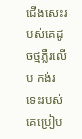ជើងសេះរបស់គេដូចថ្មភ្លឺរលើប កង់រទេះរបស់គេប្រៀប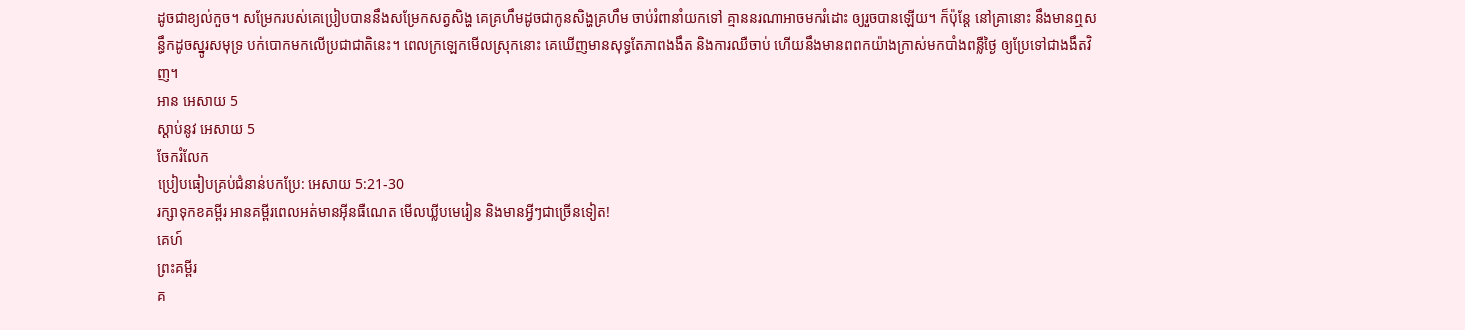ដូចជាខ្យល់កួច។ សម្រែករបស់គេប្រៀបបាននឹងសម្រែកសត្វសិង្ហ គេគ្រហឹមដូចជាកូនសិង្ហគ្រហឹម ចាប់រំពានាំយកទៅ គ្មាននរណាអាចមករំដោះ ឲ្យរួចបានឡើយ។ ក៏ប៉ុន្តែ នៅគ្រានោះ នឹងមានឮសន្ធឹកដូចស្នូរសមុទ្រ បក់បោកមកលើប្រជាជាតិនេះ។ ពេលក្រឡេកមើលស្រុកនោះ គេឃើញមានសុទ្ធតែភាពងងឹត និងការឈឺចាប់ ហើយនឹងមានពពកយ៉ាងក្រាស់មកបាំងពន្លឺថ្ងៃ ឲ្យប្រែទៅជាងងឹតវិញ។
អាន អេសាយ 5
ស្ដាប់នូវ អេសាយ 5
ចែករំលែក
ប្រៀបធៀបគ្រប់ជំនាន់បកប្រែ: អេសាយ 5:21-30
រក្សាទុកខគម្ពីរ អានគម្ពីរពេលអត់មានអ៊ីនធឺណេត មើលឃ្លីបមេរៀន និងមានអ្វីៗជាច្រើនទៀត!
គេហ៍
ព្រះគម្ពីរ
គ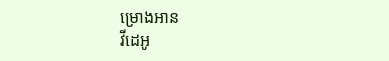ម្រោងអាន
វីដេអូ